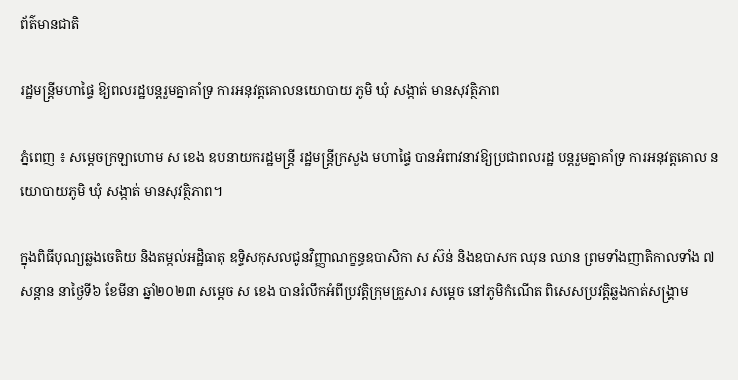ព័ត៌មានជាតិ

រដ្ឋមន្ដ្រីមហាផ្ទៃ ឱ្យពលរដ្ឋបន្តរួមគ្នាគាំទ្រ ការអនុវត្តគោលនយោបាយ ភូមិ ឃុំ សង្កាត់ មានសុវត្ថិភាព

ភ្នំពេញ ៖ សម្ដេចក្រឡាហោម ស ខេង ឧបនាយករដ្ឋមន្ដ្រី រដ្ឋមន្ដ្រីក្រសួង មហាផ្ទៃ បានអំពាវនាវឱ្យប្រជាពលរដ្ឋ បន្តរួមគ្នាគាំទ្រ ការអនុវត្តគោល នយោបាយភូមិ ឃុំ សង្កាត់ មានសុវត្ថិភាព។

ក្នុងពិធីបុណ្យឆ្លងចេតិយ និងតម្កល់អដ្ឋិធាតុ ឧទ្ទិសកុសលជូនវិញ្ញាណក្ខន្ធឧបាសិកា ស ស៊ន់ និងឧបាសក ឈុន ឈាន ព្រមទាំងញាតិកាលទាំង ៧សន្ដាន នាថ្ងៃទី៦ ខែមីនា ឆ្នាំ២០២៣ សម្ដេច ស ខេង បានរំលឹកអំពីប្រវត្តិក្រុមគ្រួសារ សម្ដេច នៅភូមិកំណើត ពិសេសប្រវត្តិឆ្លងកាត់សង្គ្រាម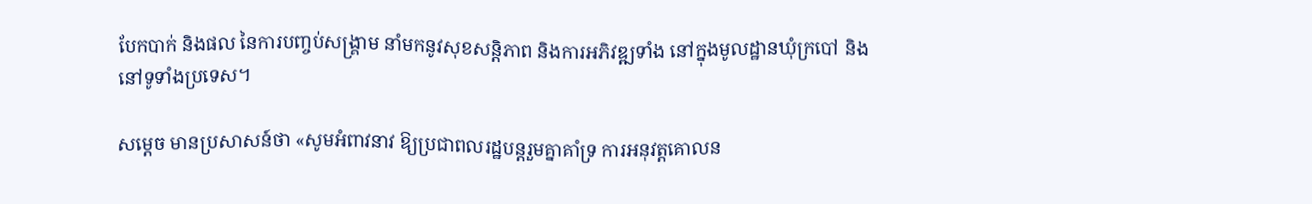បែកបាក់ និងផល នៃការបញ្ចប់សង្គ្រាម នាំមកនូវសុខសន្តិភាព និងការអភិវឌ្ឍទាំង នៅក្នុងមូលដ្ឋានឃុំក្របៅ និងនៅទូទាំងប្រទេស។

សម្ដេច មានប្រសាសន៍ថា «សូមអំពាវនាវ ឱ្យប្រជាពលរដ្ឋបន្តរួមគ្នាគាំទ្រ ការអនុវត្តគោលន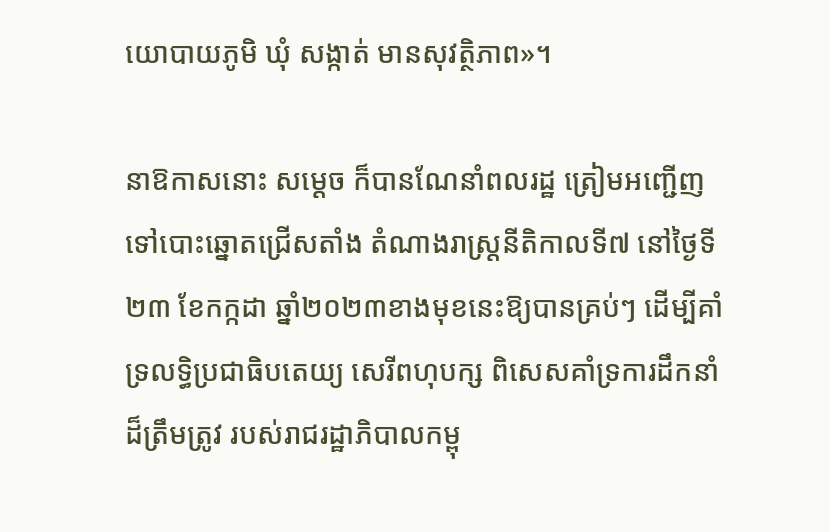យោបាយភូមិ ឃុំ សង្កាត់ មានសុវត្ថិភាព»។

នាឱកាសនោះ សម្ដេច ក៏បានណែនាំពលរដ្ឋ ត្រៀមអញ្ជើញទៅបោះឆ្នោតជ្រើសតាំង តំណាងរាស្រ្តនីតិកាលទី៧ នៅថ្ងៃទី២៣ ខែកក្កដា ឆ្នាំ២០២៣ខាងមុខនេះឱ្យបានគ្រប់ៗ ដើម្បីគាំទ្រលទ្ធិប្រជាធិបតេយ្យ សេរីពហុបក្ស ពិសេសគាំទ្រការដឹកនាំដ៏ត្រឹមត្រូវ របស់រាជរដ្ឋាភិបាលកម្ពុ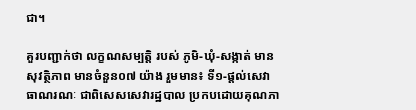ជា។

គួរបញ្ជាក់ថា លក្ខណសម្បត្តិ របស់ ភូមិ-ឃុំ-សង្កាត់ មានសុវត្ថិភាព មានចំនួន០៧ យ៉ាង រួមមាន៖ ទី១-ផ្ដល់សេវាធាណរណៈ ជាពិសេសសេវារដ្ឋបាល ប្រកបដោយគុណភា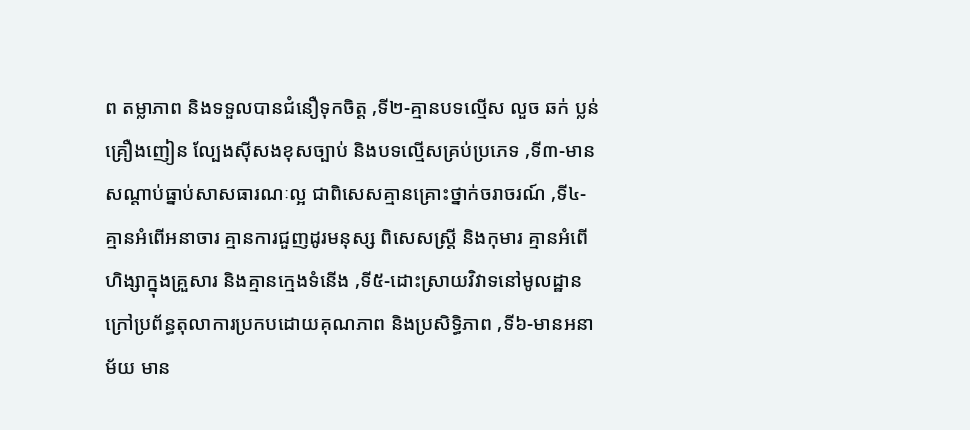ព តម្លាភាព និងទទួលបានជំនឿទុកចិត្ត ,ទី២-គ្មានបទល្មើស លួច ឆក់ ប្លន់ គ្រឿងញៀន ល្បែងស៊ីសងខុសច្បាប់ និងបទល្មើសគ្រប់ប្រភេទ ,ទី៣-មានសណ្ដាប់ធ្នាប់សាសធារណៈល្អ ជាពិសេសគ្មានគ្រោះថ្នាក់ចរាចរណ៍ ,ទី៤-គ្មានអំពើអនាចារ គ្មានការជួញដូរមនុស្ស ពិសេសស្ដ្រី និងកុមារ គ្មានអំពើហិង្សាក្នុងគ្រួសារ និងគ្មានក្មេងទំនើង ,ទី៥-ដោះស្រាយវិវាទនៅមូលដ្ឋាន ក្រៅប្រព័ន្ធតុលាការប្រកបដោយគុណភាព និងប្រសិទ្ធិភាព ,ទី៦-មានអនាម័យ មាន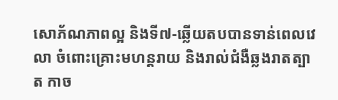សោភ័ណភាពល្អ និងទី៧-ឆ្លើយតបបានទាន់ពេលវេលា ចំពោះគ្រោះមហន្ដរាយ និងរាល់ជំងឺឆ្លងរាតត្បាត កាច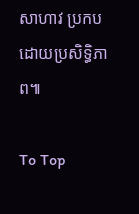សាហាវ ប្រកបដោយប្រសិទ្ធិភាព៕

To Top